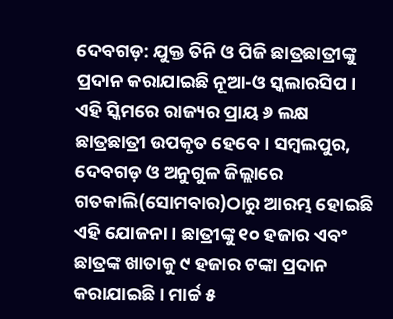ଦେବଗଡ଼: ଯୁକ୍ତ ତିନି ଓ ପିଜି ଛାତ୍ରଛାତ୍ରୀଙ୍କୁ ପ୍ରଦାନ କରାଯାଇଛି ନୂଆ-ଓ ସ୍କଲାରସିପ । ଏହି ସ୍କିମରେ ରାଜ୍ୟର ପ୍ରାୟ ୬ ଲକ୍ଷ ଛାତ୍ରଛାତ୍ରୀ ଉପକୃତ ହେବେ । ସମ୍ବଲପୁର, ଦେବଗଡ଼ ଓ ଅନୁଗୁଳ ଜିଲ୍ଲାରେ ଗତକାଲି(ସୋମବାର)ଠାରୁ ଆରମ୍ଭ ହୋଇଛି ଏହି ଯୋଜନା । ଛାତ୍ରୀଙ୍କୁ ୧୦ ହଜାର ଏବଂ ଛାତ୍ରଙ୍କ ଖାତାକୁ ୯ ହଜାର ଟଙ୍କା ପ୍ରଦାନ କରାଯାଇଛି । ମାର୍ଚ୍ଚ ୫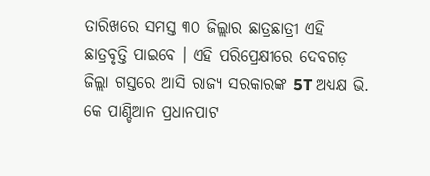ତାରିଖରେ ସମସ୍ତ ୩୦ ଜିଲ୍ଲାର ଛାତ୍ରଛାତ୍ରୀ ଏହି ଛାତ୍ରବୃତ୍ତି ପାଇବେ । ଏହି ପରିପ୍ରେକ୍ଷୀରେ ଦେବଗଡ଼ ଜିଲ୍ଲା ଗସ୍ତରେ ଆସି ରାଜ୍ୟ ସରକାରଙ୍କ 5T ଅଧ୍ୟକ୍ଷ ଭି. କେ ପାଣ୍ଡିଆନ ପ୍ରଧାନପାଟ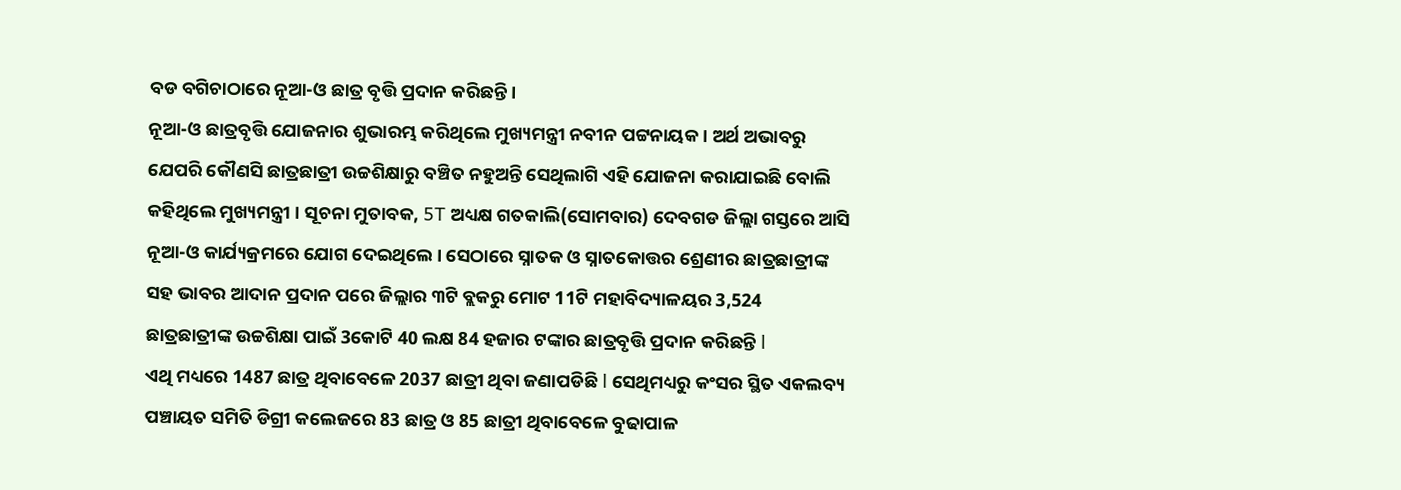ବଡ ବଗିଚାଠାରେ ନୂଆ-ଓ ଛାତ୍ର ବୃତ୍ତି ପ୍ରଦାନ କରିଛନ୍ତି ।
ନୂଆ-ଓ ଛାତ୍ରବୃତ୍ତି ଯୋଜନାର ଶୁଭାରମ୍ଭ କରିଥିଲେ ମୁଖ୍ୟମନ୍ତ୍ରୀ ନବୀନ ପଟ୍ଟନାୟକ । ଅର୍ଥ ଅଭାବରୁ ଯେପରି କୌଣସି ଛାତ୍ରଛାତ୍ରୀ ଉଚ୍ଚଶିକ୍ଷାରୁ ବଞ୍ଚିତ ନହୁଅନ୍ତି ସେଥିଲାଗି ଏହି ଯୋଜନା କରାଯାଇଛି ବୋଲି କହିଥିଲେ ମୁଖ୍ୟମନ୍ତ୍ରୀ । ସୂଚନା ମୁତାବକ, 5T ଅଧ୍ୟକ୍ଷ ଗତକାଲି(ସୋମବାର) ଦେବଗଡ ଜିଲ୍ଲା ଗସ୍ତରେ ଆସି ନୂଆ-ଓ କାର୍ଯ୍ୟକ୍ରମରେ ଯୋଗ ଦେଇଥିଲେ । ସେଠାରେ ସ୍ନାତକ ଓ ସ୍ନାତକୋତ୍ତର ଶ୍ରେଣୀର ଛାତ୍ରଛାତ୍ରୀଙ୍କ ସହ ଭାବର ଆଦାନ ପ୍ରଦାନ ପରେ ଜିଲ୍ଲାର ୩ଟି ବ୍ଲକରୁ ମୋଟ 11ଟି ମହାବିଦ୍ୟାଳୟର 3,524 ଛାତ୍ରଛାତ୍ରୀଙ୍କ ଉଚ୍ଚଶିକ୍ଷା ପାଇଁ 3କୋଟି 40 ଲକ୍ଷ 84 ହଜାର ଟଙ୍କାର ଛାତ୍ରବୃତ୍ତି ପ୍ରଦାନ କରିଛନ୍ତି l
ଏଥି ମଧ୍ୟରେ 1487 ଛାତ୍ର ଥିବାବେଳେ 2037 ଛାତ୍ରୀ ଥିବା ଜଣାପଡିଛି l ସେଥିମଧ୍ୟରୁ କଂସର ସ୍ଥିତ ଏକଲବ୍ୟ ପଞ୍ଚାୟତ ସମିତି ଡିଗ୍ରୀ କଲେଜରେ 83 ଛାତ୍ର ଓ 85 ଛାତ୍ରୀ ଥିବାବେଳେ ବୁଢାପାଳ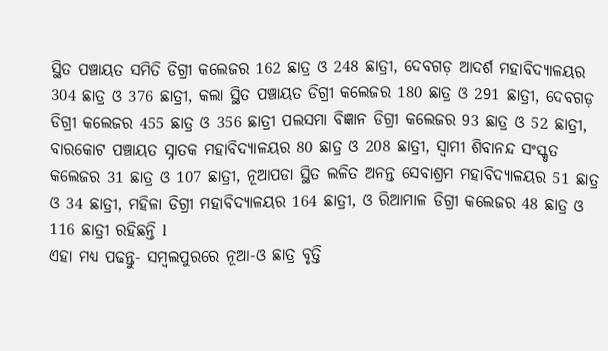ସ୍ଥିତ ପଞ୍ଚାୟତ ସମିତି ଡିଗ୍ରୀ କଲେଜର 162 ଛାତ୍ର ଓ 248 ଛାତ୍ରୀ, ଦେବଗଡ଼ ଆଦର୍ଶ ମହାବିଦ୍ୟାଳୟର 304 ଛାତ୍ର ଓ 376 ଛାତ୍ରୀ, କଲା ସ୍ଥିତ ପଞ୍ଚାୟତ ଡିଗ୍ରୀ କଲେଜର 180 ଛାତ୍ର ଓ 291 ଛାତ୍ରୀ, ଦେବଗଡ଼ ଡିଗ୍ରୀ କଲେଜର 455 ଛାତ୍ର ଓ 356 ଛାତ୍ରୀ ପଲସମା ବିଜ୍ଞାନ ଡିଗ୍ରୀ କଲେଜର 93 ଛାତ୍ର ଓ 52 ଛାତ୍ରୀ, ବାରକୋଟ ପଞ୍ଚାୟତ ସ୍ନାତକ ମହାବିଦ୍ୟାଳୟର 80 ଛାତ୍ର ଓ 208 ଛାତ୍ରୀ, ସ୍ୱାମୀ ଶିବାନନ୍ଦ ସଂସ୍କୃତ କଲେଜର 31 ଛାତ୍ର ଓ 107 ଛାତ୍ରୀ, ନୂଆପଡା ସ୍ଥିତ ଲଳିତ ଅନନ୍ତ ସେବାଶ୍ରମ ମହାବିଦ୍ୟାଳୟର 51 ଛାତ୍ର ଓ 34 ଛାତ୍ରୀ, ମହିଳା ଡିଗ୍ରୀ ମହାବିଦ୍ୟାଳୟର 164 ଛାତ୍ରୀ, ଓ ରିଆମାଳ ଡିଗ୍ରୀ କଲେଜର 48 ଛାତ୍ର ଓ 116 ଛାତ୍ରୀ ରହିଛନ୍ତି l
ଏହା ମଧ୍ୟ ପଢନ୍ତୁ- ସମ୍ବଲପୁରରେ ନୂଆ-ଓ ଛାତ୍ର ବୃତ୍ତି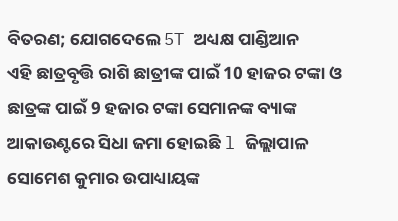ବିତରଣ; ଯୋଗଦେଲେ 5T ଅଧ୍ୟକ୍ଷ ପାଣ୍ଡିଆନ
ଏହି ଛାତ୍ରବୃତ୍ତି ରାଶି ଛାତ୍ରୀଙ୍କ ପାଇଁ 10 ହାଜର ଟଙ୍କା ଓ ଛାତ୍ରଙ୍କ ପାଇଁ 9 ହଜାର ଟଙ୍କା ସେମାନଙ୍କ ବ୍ୟାଙ୍କ ଆକାଉଣ୍ଟରେ ସିଧା ଜମା ହୋଇଛି l ଜିଲ୍ଲାପାଳ ସୋମେଶ କୁମାର ଉପାଧ୍ୟାୟଙ୍କ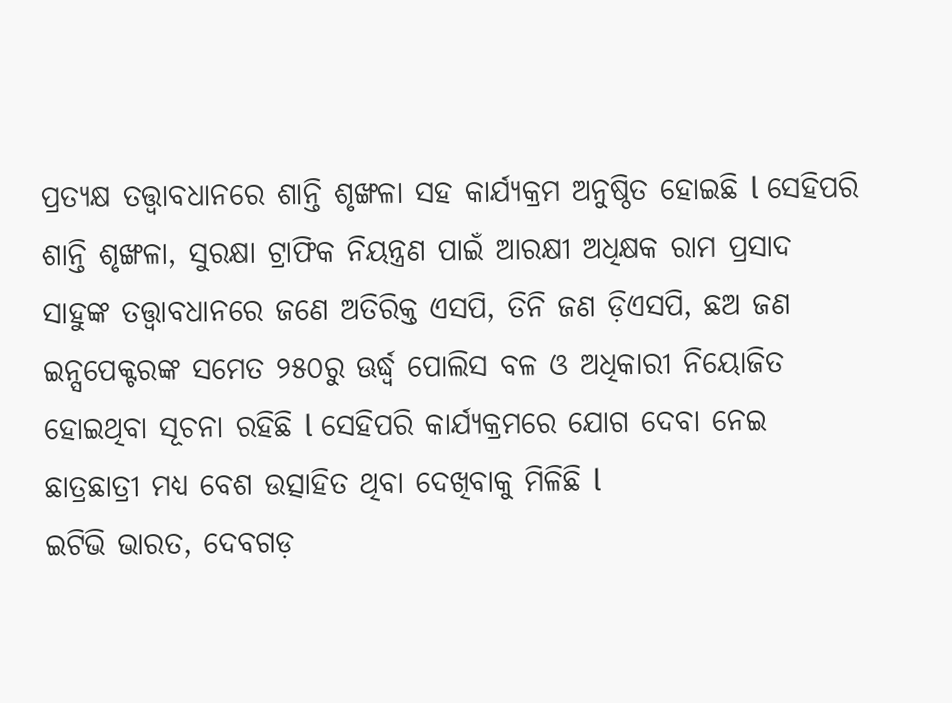ପ୍ରତ୍ୟକ୍ଷ ତତ୍ତ୍ୱାବଧାନରେ ଶାନ୍ତି ଶୃଙ୍ଖଳା ସହ କାର୍ଯ୍ୟକ୍ରମ ଅନୁଷ୍ଠିତ ହୋଇଛି l ସେହିପରି ଶାନ୍ତି ଶୃଙ୍ଖଳା, ସୁରକ୍ଷା ଟ୍ରାଫିକ ନିୟନ୍ତ୍ରଣ ପାଇଁ ଆରକ୍ଷୀ ଅଧିକ୍ଷକ ରାମ ପ୍ରସାଦ ସାହୁଙ୍କ ତତ୍ତ୍ୱାବଧାନରେ ଜଣେ ଅତିରିକ୍ତ ଏସପି, ତିନି ଜଣ ଡ଼ିଏସପି, ଛଅ ଜଣ ଇନ୍ସପେକ୍ଟରଙ୍କ ସମେତ ୨୫୦ରୁ ଊର୍ଦ୍ଧ୍ବ ପୋଲିସ ବଳ ଓ ଅଧିକାରୀ ନିୟୋଜିତ ହୋଇଥିବା ସୂଚନା ରହିଛି l ସେହିପରି କାର୍ଯ୍ୟକ୍ରମରେ ଯୋଗ ଦେବା ନେଇ ଛାତ୍ରଛାତ୍ରୀ ମଧ୍ୟ ବେଶ ଉତ୍ସାହିତ ଥିବା ଦେଖିବାକୁ ମିଳିଛି l
ଇଟିଭି ଭାରତ, ଦେବଗଡ଼